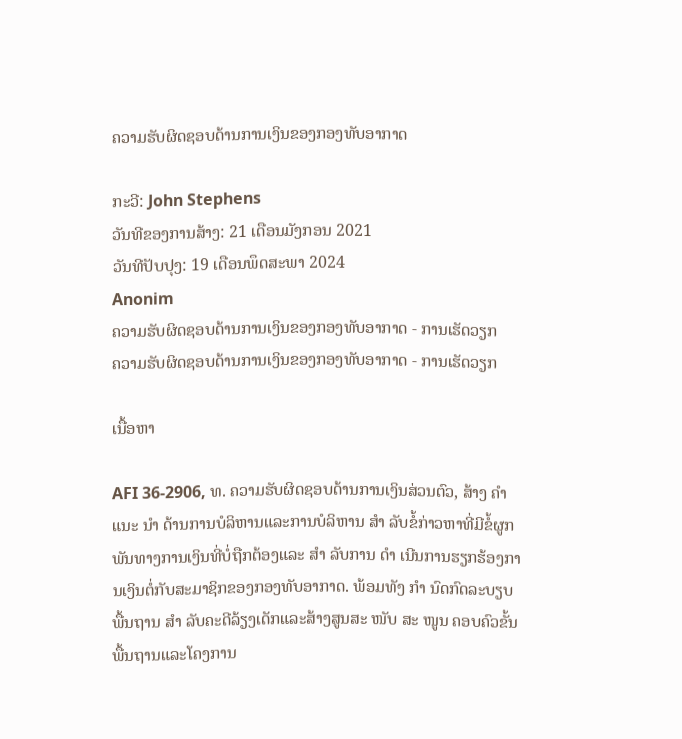ຄວາມຮັບຜິດຊອບດ້ານການເງິນຂອງກອງທັບອາກາດ

ກະວີ: John Stephens
ວັນທີຂອງການສ້າງ: 21 ເດືອນມັງກອນ 2021
ວັນທີປັບປຸງ: 19 ເດືອນພຶດສະພາ 2024
Anonim
ຄວາມຮັບຜິດຊອບດ້ານການເງິນຂອງກອງທັບອາກາດ - ການເຮັດວຽກ
ຄວາມຮັບຜິດຊອບດ້ານການເງິນຂອງກອງທັບອາກາດ - ການເຮັດວຽກ

ເນື້ອຫາ

AFI 36-2906, ທ. ຄວາມຮັບຜິດຊອບດ້ານການເງິນສ່ວນຕົວ, ສ້າງ ຄຳ ແນະ ນຳ ດ້ານການບໍລິຫານແລະການບໍລິຫານ ສຳ ລັບຂໍ້ກ່າວຫາທີ່ມີຂໍ້ຜູກພັນທາງການເງິນທີ່ບໍ່ຖືກຕ້ອງແລະ ສຳ ລັບການ ດຳ ເນີນການຮຽກຮ້ອງການເງິນຕໍ່ກັບສະມາຊິກຂອງກອງທັບອາກາດ. ພ້ອມທັງ ກຳ ນົດກົດລະບຽບພື້ນຖານ ສຳ ລັບຄະດີລ້ຽງເດັກແລະສ້າງສູນສະ ໜັບ ສະ ໜູນ ຄອບຄົວຂັ້ນພື້ນຖານແລະໂຄງການ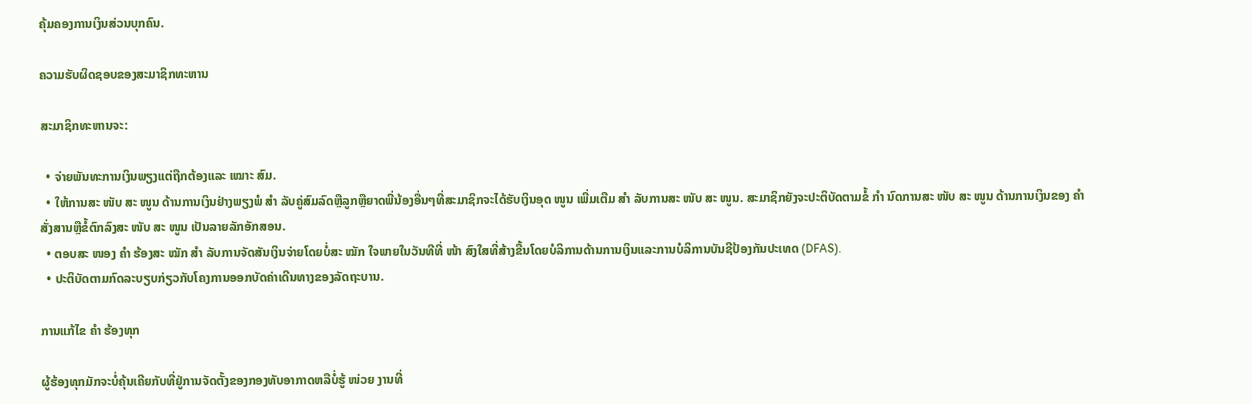ຄຸ້ມຄອງການເງິນສ່ວນບຸກຄົນ.

ຄວາມຮັບຜິດຊອບຂອງສະມາຊິກທະຫານ

ສະມາຊິກທະຫານຈະ:

  • ຈ່າຍພັນທະການເງິນພຽງແຕ່ຖືກຕ້ອງແລະ ເໝາະ ສົມ.
  • ໃຫ້ການສະ ໜັບ ສະ ໜູນ ດ້ານການເງິນຢ່າງພຽງພໍ ສຳ ລັບຄູ່ສົມລົດຫຼືລູກຫຼືຍາດພີ່ນ້ອງອື່ນໆທີ່ສະມາຊິກຈະໄດ້ຮັບເງິນອຸດ ໜູນ ເພີ່ມເຕີມ ສຳ ລັບການສະ ໜັບ ສະ ໜູນ. ສະມາຊິກຍັງຈະປະຕິບັດຕາມຂໍ້ ກຳ ນົດການສະ ໜັບ ສະ ໜູນ ດ້ານການເງິນຂອງ ຄຳ ສັ່ງສານຫຼືຂໍ້ຕົກລົງສະ ໜັບ ສະ ໜູນ ເປັນລາຍລັກອັກສອນ.
  • ຕອບສະ ໜອງ ຄຳ ຮ້ອງສະ ໝັກ ສຳ ລັບການຈັດສັນເງິນຈ່າຍໂດຍບໍ່ສະ ໝັກ ໃຈພາຍໃນວັນທີທີ່ ໜ້າ ສົງໃສທີ່ສ້າງຂື້ນໂດຍບໍລິການດ້ານການເງິນແລະການບໍລິການບັນຊີປ້ອງກັນປະເທດ (DFAS).
  • ປະຕິບັດຕາມກົດລະບຽບກ່ຽວກັບໂຄງການອອກບັດຄ່າເດີນທາງຂອງລັດຖະບານ.

ການແກ້ໄຂ ຄຳ ຮ້ອງທຸກ

ຜູ້ຮ້ອງທຸກມັກຈະບໍ່ຄຸ້ນເຄີຍກັບທີ່ຢູ່ການຈັດຕັ້ງຂອງກອງທັບອາກາດຫລືບໍ່ຮູ້ ໜ່ວຍ ງານທີ່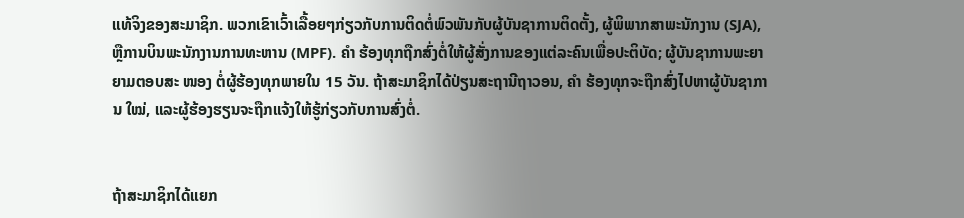ແທ້ຈິງຂອງສະມາຊິກ. ພວກເຂົາເວົ້າເລື້ອຍໆກ່ຽວກັບການຕິດຕໍ່ພົວພັນກັບຜູ້ບັນຊາການຕິດຕັ້ງ, ຜູ້ພິພາກສາພະນັກງານ (SJA), ຫຼືການບິນພະນັກງານການທະຫານ (MPF). ຄຳ ຮ້ອງທຸກຖືກສົ່ງຕໍ່ໃຫ້ຜູ້ສັ່ງການຂອງແຕ່ລະຄົນເພື່ອປະຕິບັດ; ຜູ້ບັນຊາການພະຍາຍາມຕອບສະ ໜອງ ຕໍ່ຜູ້ຮ້ອງທຸກພາຍໃນ 15 ວັນ. ຖ້າສະມາຊິກໄດ້ປ່ຽນສະຖານີຖາວອນ, ຄຳ ຮ້ອງທຸກຈະຖືກສົ່ງໄປຫາຜູ້ບັນຊາການ ໃໝ່, ແລະຜູ້ຮ້ອງຮຽນຈະຖືກແຈ້ງໃຫ້ຮູ້ກ່ຽວກັບການສົ່ງຕໍ່.


ຖ້າສະມາຊິກໄດ້ແຍກ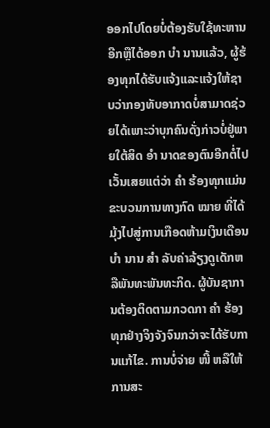ອອກໄປໂດຍບໍ່ຕ້ອງຮັບໃຊ້ທະຫານອີກຫຼືໄດ້ອອກ ບຳ ນານແລ້ວ, ຜູ້ຮ້ອງທຸກໄດ້ຮັບແຈ້ງແລະແຈ້ງໃຫ້ຊາບວ່າກອງທັບອາກາດບໍ່ສາມາດຊ່ວຍໄດ້ເພາະວ່າບຸກຄົນດັ່ງກ່າວບໍ່ຢູ່ພາຍໃຕ້ສິດ ອຳ ນາດຂອງຕົນອີກຕໍ່ໄປເວັ້ນເສຍແຕ່ວ່າ ຄຳ ຮ້ອງທຸກແມ່ນຂະບວນການທາງກົດ ໝາຍ ທີ່ໄດ້ມຸ້ງໄປສູ່ການເກືອດຫ້າມເງິນເດືອນ ບຳ ນານ ສຳ ລັບຄ່າລ້ຽງດູເດັກຫລືພັນທະພັນທະກິດ. ຜູ້ບັນຊາການຕ້ອງຕິດຕາມກວດກາ ຄຳ ຮ້ອງທຸກຢ່າງຈິງຈັງຈົນກວ່າຈະໄດ້ຮັບການແກ້ໄຂ. ການບໍ່ຈ່າຍ ໜີ້ ຫລືໃຫ້ການສະ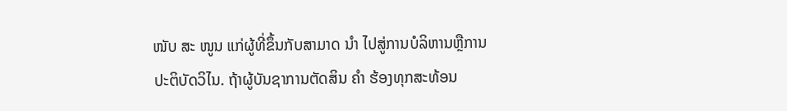ໜັບ ສະ ໜູນ ແກ່ຜູ້ທີ່ຂຶ້ນກັບສາມາດ ນຳ ໄປສູ່ການບໍລິຫານຫຼືການປະຕິບັດວິໄນ. ຖ້າຜູ້ບັນຊາການຕັດສິນ ຄຳ ຮ້ອງທຸກສະທ້ອນ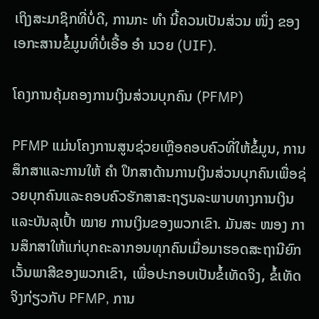ເຖິງສະມາຊິກທີ່ບໍ່ດີ, ການກະ ທຳ ນີ້ຄວນເປັນສ່ວນ ໜຶ່ງ ຂອງເອກະສານຂໍ້ມູນທີ່ບໍ່ເອື້ອ ອຳ ນວຍ (UIF).

ໂຄງການຄຸ້ມຄອງການເງິນສ່ວນບຸກຄົນ (PFMP)

PFMP ແມ່ນໂຄງການສູນຊ່ວຍເຫຼືອຄອບຄົວທີ່ໃຫ້ຂໍ້ມູນ, ການສຶກສາແລະການໃຫ້ ຄຳ ປຶກສາດ້ານການເງິນສ່ວນບຸກຄົນເພື່ອຊ່ວຍບຸກຄົນແລະຄອບຄົວຮັກສາສະຖຽນລະພາບທາງການເງິນແລະບັນລຸເປົ້າ ໝາຍ ການເງິນຂອງພວກເຂົາ. ມັນສະ ໜອງ ການສຶກສາໃຫ້ແກ່ບຸກຄະລາກອນທຸກຄົນເມື່ອມາຮອດສະຖານີຍົກເວັ້ນພາສີຂອງພວກເຂົາ, ເພື່ອປະກອບເປັນຂໍ້ເທັດຈິງ, ຂໍ້ເທັດຈິງກ່ຽວກັບ PFMP, ການ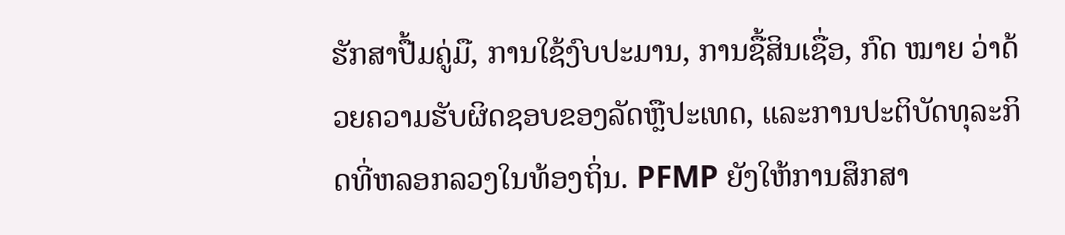ຮັກສາປື້ມຄູ່ມື, ການໃຊ້ງົບປະມານ, ການຊື້ສິນເຊື່ອ, ກົດ ໝາຍ ວ່າດ້ວຍຄວາມຮັບຜິດຊອບຂອງລັດຫຼືປະເທດ, ແລະການປະຕິບັດທຸລະກິດທີ່ຫລອກລວງໃນທ້ອງຖິ່ນ. PFMP ຍັງໃຫ້ການສຶກສາ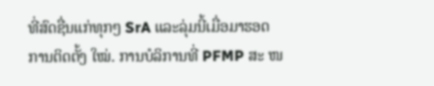ທີ່ສົດຊື່ນແກ່ທຸກໆ SrA ແລະລຸ່ມນີ້ເມື່ອມາຮອດການຕິດຕັ້ງ ໃໝ່. ການບໍລິການທີ່ PFMP ສະ ໜ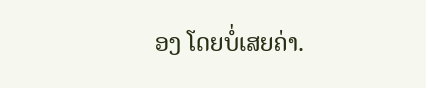ອງ ໂດຍບໍ່ເສຍຄ່າ.